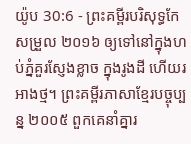យ៉ូប 30:6 - ព្រះគម្ពីរបរិសុទ្ធកែសម្រួល ២០១៦ ឲ្យទៅនៅក្នុងហប់ភ្នំគួរស្ញែងខ្លាច ក្នុងរូងដី ហើយរអាងថ្ម។ ព្រះគម្ពីរភាសាខ្មែរបច្ចុប្បន្ន ២០០៥ ពួកគេនាំគ្នារ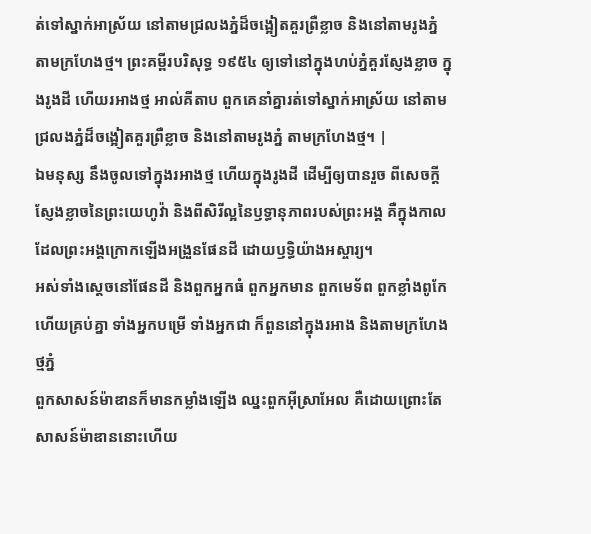ត់ទៅស្នាក់អាស្រ័យ នៅតាមជ្រលងភ្នំដ៏ចង្អៀតគួរព្រឺខ្លាច និងនៅតាមរូងភ្នំ តាមក្រហែងថ្ម។ ព្រះគម្ពីរបរិសុទ្ធ ១៩៥៤ ឲ្យទៅនៅក្នុងហប់ភ្នំគួរស្ញែងខ្លាច ក្នុងរូងដី ហើយរអាងថ្ម អាល់គីតាប ពួកគេនាំគ្នារត់ទៅស្នាក់អាស្រ័យ នៅតាមជ្រលងភ្នំដ៏ចង្អៀតគួរព្រឺខ្លាច និងនៅតាមរូងភ្នំ តាមក្រហែងថ្ម។ |
ឯមនុស្ស នឹងចូលទៅក្នុងរអាងថ្ម ហើយក្នុងរូងដី ដើម្បីឲ្យបានរួច ពីសេចក្ដីស្ញែងខ្លាចនៃព្រះយេហូវ៉ា និងពីសិរីល្អនៃឫទ្ធានុភាពរបស់ព្រះអង្គ គឺក្នុងកាលដែលព្រះអង្គក្រោកឡើងអង្រួនផែនដី ដោយឫទ្ធិយ៉ាងអស្ចារ្យ។
អស់ទាំងស្តេចនៅផែនដី និងពួកអ្នកធំ ពួកអ្នកមាន ពួកមេទ័ព ពួកខ្លាំងពូកែ ហើយគ្រប់គ្នា ទាំងអ្នកបម្រើ ទាំងអ្នកជា ក៏ពួននៅក្នុងរអាង និងតាមក្រហែងថ្មភ្នំ
ពួកសាសន៍ម៉ាឌានក៏មានកម្លាំងឡើង ឈ្នះពួកអ៊ីស្រាអែល គឺដោយព្រោះតែសាសន៍ម៉ាឌាននោះហើយ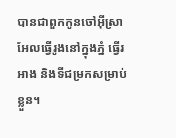បានជាពួកកូនចៅអ៊ីស្រាអែលធ្វើរូងនៅក្នុងភ្នំ ធ្វើរអាង និងទីជម្រកសម្រាប់ខ្លួន។